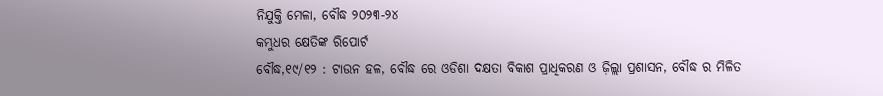ନିଯୁକ୍ତି ମେଳା, ବୌଦ୍ଧ ୨୦୨୩-୨୪
କମ୍ଭୁଧର କ୍ଷେତିଙ୍କ ରିପୋର୍ଟ
ବୌଦ୍ଧ,୧୯/୧୨ : ଟାଉନ ହଳ, ବୌଦ୍ଧ ରେ ଓଡିଶା ଦକ୍ଷତା ବିକାଶ ପ୍ରାଧିକରଣ ଓ ଜ଼ିଲ୍ଲା ପ୍ରଶାସନ, ବୌଦ୍ଧ ର ମିଳିତ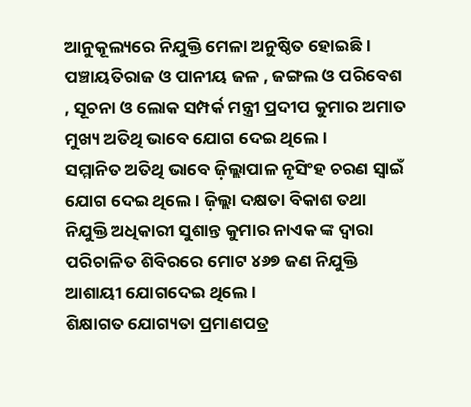ଆନୁକୂଲ୍ୟରେ ନିଯୁକ୍ତି ମେଳା ଅନୁଷ୍ଠିତ ହୋଇଛି । ପଞ୍ଚାୟତିରାଜ ଓ ପାନୀୟ ଜଳ , ଜଙ୍ଗଲ ଓ ପରିବେଶ , ସୂଚନା ଓ ଲୋକ ସମ୍ପର୍କ ମନ୍ତ୍ରୀ ପ୍ରଦୀପ କୁମାର ଅମାତ ମୁଖ୍ୟ ଅତିଥି ଭାବେ ଯୋଗ ଦେଇ ଥିଲେ ।
ସମ୍ମାନିତ ଅତିଥି ଭାବେ ଜ଼ିଲ୍ଲାପାଳ ନୃସିଂହ ଚରଣ ସ୍ୱାଇଁ ଯୋଗ ଦେଇ ଥିଲେ । ଜ଼ିଲ୍ଲା ଦକ୍ଷତା ବିକାଶ ତଥା ନିଯୁକ୍ତି ଅଧିକାରୀ ସୁଶାନ୍ତ କୁମାର ନାଏକ ଙ୍କ ଦ୍ୱାରା ପରିଚାଳିତ ଶିବିରରେ ମୋଟ ୪୬୭ ଜଣ ନିଯୁକ୍ତି ଆଶାୟୀ ଯୋଗଦେଇ ଥିଲେ ।
ଶିକ୍ଷାଗତ ଯୋଗ୍ୟତା ପ୍ରମାଣପତ୍ର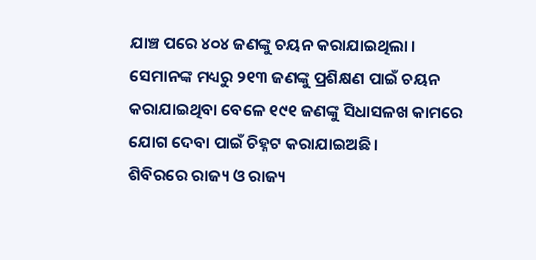ଯାଞ୍ଚ ପରେ ୪୦୪ ଜଣଙ୍କୁ ଚୟନ କରାଯାଇଥିଲା । ସେମାନଙ୍କ ମଧ୍ୟରୁ ୨୧୩ ଜଣଙ୍କୁ ପ୍ରଶିକ୍ଷଣ ପାଇଁ ଚୟନ କରାଯାଇଥିବା ବେଳେ ୧୯୧ ଜଣଙ୍କୁ ସିଧାସଳଖ କାମରେ ଯୋଗ ଦେବା ପାଇଁ ଚିହ୍ନଟ କରାଯାଇଅଛି ।
ଶିବିରରେ ରାଜ୍ୟ ଓ ରାଜ୍ୟ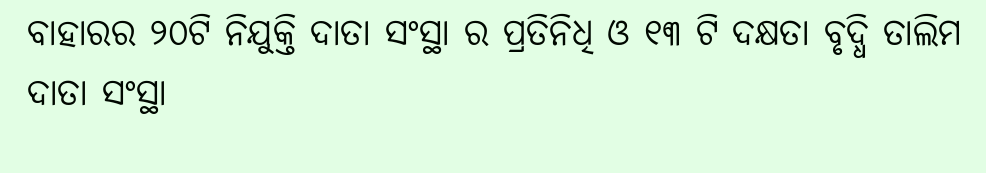ବାହାରର ୨୦ଟି ନିଯୁକ୍ତି ଦାତା ସଂସ୍ଥା ର ପ୍ରତିନିଧି ଓ ୧୩ ଟି ଦକ୍ଷତା ବୃଦ୍ଧି ତାଲିମ ଦାତା ସଂସ୍ଥା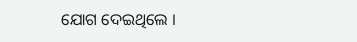ଯୋଗ ଦେଇଥିଲେ ।